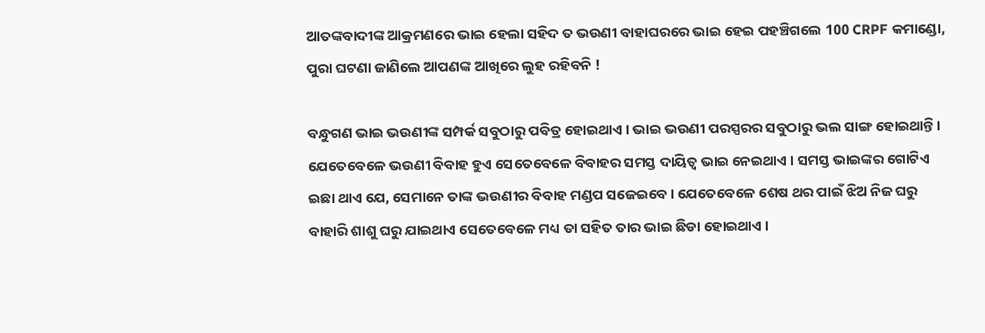ଆତଙ୍କବାଦୀଙ୍କ ଆକ୍ରମଣରେ ଭାଇ ହେଲା ସହିଦ ତ ଭଉଣୀ ବାହାଘରରେ ଭାଇ ହେଇ ପହଞ୍ଚିଗଲେ 100 CRPF କମାଣ୍ଡୋ, ପୁରା ଘଟଣା ଜାଣିଲେ ଆପଣଙ୍କ ଆଖିରେ ଲୁହ ରହିବନି !

ବନ୍ଧୁଗଣ ଭାଇ ଭଉଣୀଙ୍କ ସମ୍ପର୍କ ସବୁଠାରୁ ପବିତ୍ର ହୋଇଥାଏ । ଭାଇ ଭଉଣୀ ପରସ୍ପରର ସବୁଠାରୁ ଭଲ ସାଙ୍ଗ ହୋଇଥାନ୍ତି । ଯେତେବେଳେ ଭଉଣୀ ବିବାହ ହୁଏ ସେତେବେଳେ ବିବାହର ସମସ୍ତ ଦାୟିତ୍ଵ ଭାଇ ନେଇଥାଏ । ସମସ୍ତ ଭାଇଙ୍କର ଗୋଟିଏ ଇଛା ଥାଏ ଯେ, ସେମାନେ ତାଙ୍କ ଭଉଣୀର ବିବାହ ମଣ୍ଡପ ସଜେଇବେ । ଯେତେବେଳେ ଶେଷ ଥର ପାଇଁ ଝିଅ ନିଜ ଘରୁ ବାହାରି ଶାଶୁ ଘରୁ ଯାଇଥାଏ ସେତେବେଳେ ମଧ୍ୟ ତା ସହିତ ତାର ଭାଇ ଛିଡା ହୋଇଥାଏ ।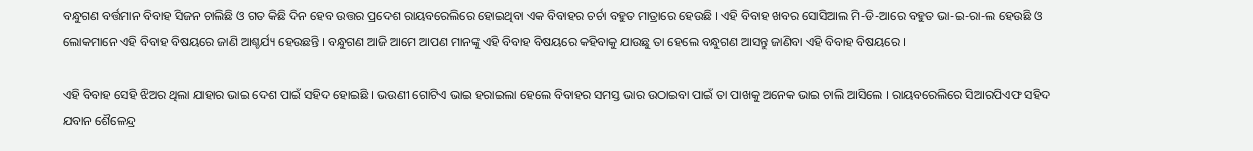ବନ୍ଧୁଗଣ ବର୍ତ୍ତମାନ ବିବାହ ସିଜନ ଚାଲିଛି ଓ ଗତ କିଛି ଦିନ ହେବ ଉତ୍ତର ପ୍ରଦେଶ ରାୟବରେଲିରେ ହୋଇଥିବା ଏକ ବିବାହର ଚର୍ଚା ବହୁତ ମାତ୍ରାରେ ହେଉଛି । ଏହି ବିବାହ ଖବର ସୋସିଆଲ ମି-ଡି-ଆରେ ବହୁତ ଭା-ଇ-ରା-ଲ ହେଉଛି ଓ ଲୋକମାନେ ଏହି ବିବାହ ବିଷୟରେ ଜାଣି ଆଶ୍ଚର୍ଯ୍ୟ ହେଉଛନ୍ତି । ବନ୍ଧୁଗଣ ଆଜି ଆମେ ଆପଣ ମାନଙ୍କୁ ଏହି ବିବାହ ବିଷୟରେ କହିବାକୁ ଯାଉଛୁ ତା ହେଲେ ବନ୍ଧୁଗଣ ଆସନ୍ତୁ ଜାଣିବା ଏହି ବିବାହ ବିଷୟରେ ।

ଏହି ବିବାହ ସେହି ଝିଅର ଥିଲା ଯାହାର ଭାଇ ଦେଶ ପାଇଁ ସହିଦ ହୋଇଛି । ଭଉଣୀ ଗୋଟିଏ ଭାଇ ହରାଇଲା ହେଲେ ବିବାହର ସମସ୍ତ ଭାର ଉଠାଇବା ପାଇଁ ତା ପାଖକୁ ଅନେକ ଭାଇ ଚାଲି ଆସିଲେ । ରାୟବରେଲିରେ ସିଆରପିଏଫ ସହିଦ ଯବାନ ଶୈଳେନ୍ଦ୍ର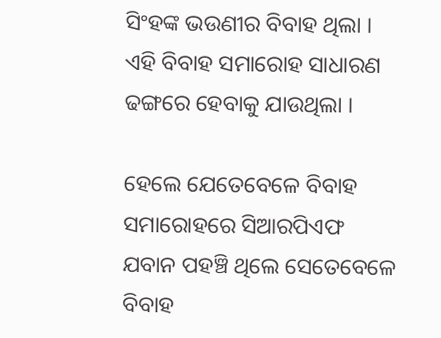ସିଂହଙ୍କ ଭଉଣୀର ବିବାହ ଥିଲା । ଏହି ବିବାହ ସମାରୋହ ସାଧାରଣ ଢଙ୍ଗରେ ହେବାକୁ ଯାଉଥିଲା ।

ହେଲେ ଯେତେବେଳେ ବିବାହ ସମାରୋହରେ ସିଆରପିଏଫ ଯବାନ ପହଞ୍ଚି ଥିଲେ ସେତେବେଳେ ବିବାହ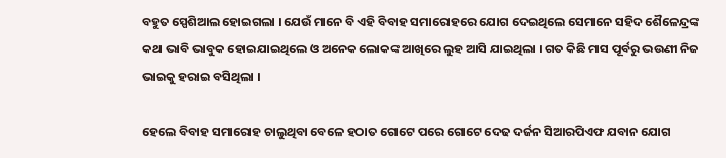ବହୁତ ସ୍ପେଶିଆଲ ହୋଇଗଲା । ଯେଉଁ ମାନେ ବି ଏହି ବିବାହ ସମାରୋହରେ ଯୋଗ ଦେଇଥିଲେ ସେମାନେ ସହିଦ ଶୈଳେନ୍ଦ୍ରଙ୍କ କଥା ଭାବି ଭାବୁକ ହୋଇଯାଇଥିଲେ ଓ ଅନେକ ଲୋକଙ୍କ ଆଖିରେ ଲୁହ ଆସି ଯାଇଥିଲା । ଗତ କିଛି ମାସ ପୂର୍ବରୁ ଭଉଣୀ ନିଜ ଭାଇକୁ ହରାଇ ବସିଥିଲା ।

ହେଲେ ବିବାହ ସମାରୋହ ଚାଲୁଥିବା ବେଳେ ହଠାତ ଗୋଟେ ପରେ ଗୋଟେ ଦେଢ ଦର୍ଜନ ସିଆରପିଏଫ ଯବାନ ଯୋଗ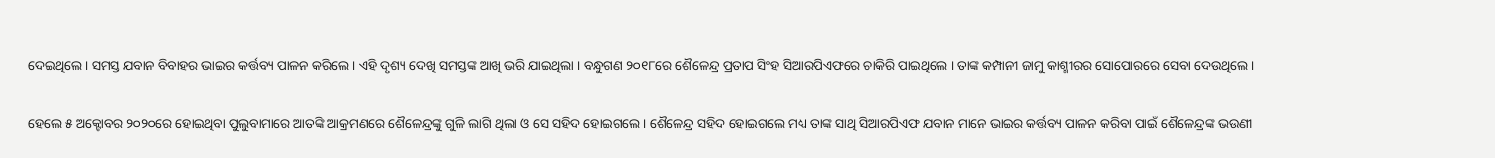ଦେଇଥିଲେ । ସମସ୍ତ ଯବାନ ବିବାହର ଭାଇର କର୍ତ୍ତବ୍ୟ ପାଳନ କରିଲେ । ଏହି ଦୃଶ୍ୟ ଦେଖି ସମସ୍ତଙ୍କ ଆଖି ଭରି ଯାଇଥିଲା । ବନ୍ଧୁଗଣ ୨୦୧୮ରେ ଶୈଳେନ୍ଦ୍ର ପ୍ରତାପ ସିଂହ ସିଆରପିଏଫରେ ଚାକିରି ପାଇଥିଲେ । ତାଙ୍କ କମ୍ପାନୀ ଜାମୁ କାଶ୍ମୀରର ସୋପୋରରେ ସେବା ଦେଉଥିଲେ ।

ହେଲେ ୫ ଅକ୍ଟୋବର ୨୦୨୦ରେ ହୋଇଥିବା ପୁଲୁବାମାରେ ଆତଙ୍କି ଆକ୍ରମଣରେ ଶୈଳେନ୍ଦ୍ରଙ୍କୁ ଗୁଳି ଲାଗି ଥିଲା ଓ ସେ ସହିଦ ହୋଇଗଲେ । ଶୈଳେନ୍ଦ୍ର ସହିଦ ହୋଇଗଲେ ମଧ୍ୟ ତାଙ୍କ ସାଥି ସିଆରପିଏଫ ଯବାନ ମାନେ ଭାଇର କର୍ତ୍ତବ୍ୟ ପାଳନ କରିବା ପାଇଁ ଶୈଳେନ୍ଦ୍ରଙ୍କ ଭଉଣୀ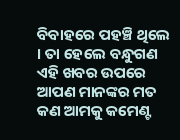ବିବାହରେ ପହଞ୍ଚି ଥିଲେ । ତା ହେଲେ ବନ୍ଧୁଗଣ ଏହି ଖବର ଉପରେ ଆପଣ ମାନଙ୍କର ମତ କଣ ଆମକୁ କମେଣ୍ଟ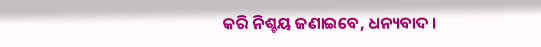କରି ନିଶ୍ଚୟ ଜଣାଇବେ, ଧନ୍ୟବାଦ ।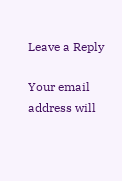Leave a Reply

Your email address will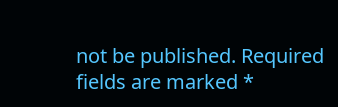not be published. Required fields are marked *